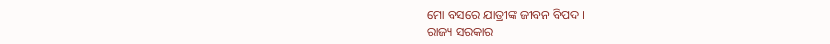ମୋ ବସରେ ଯାତ୍ରୀଙ୍କ ଜୀବନ ବିପଦ ।
ରାଜ୍ୟ ସରକାର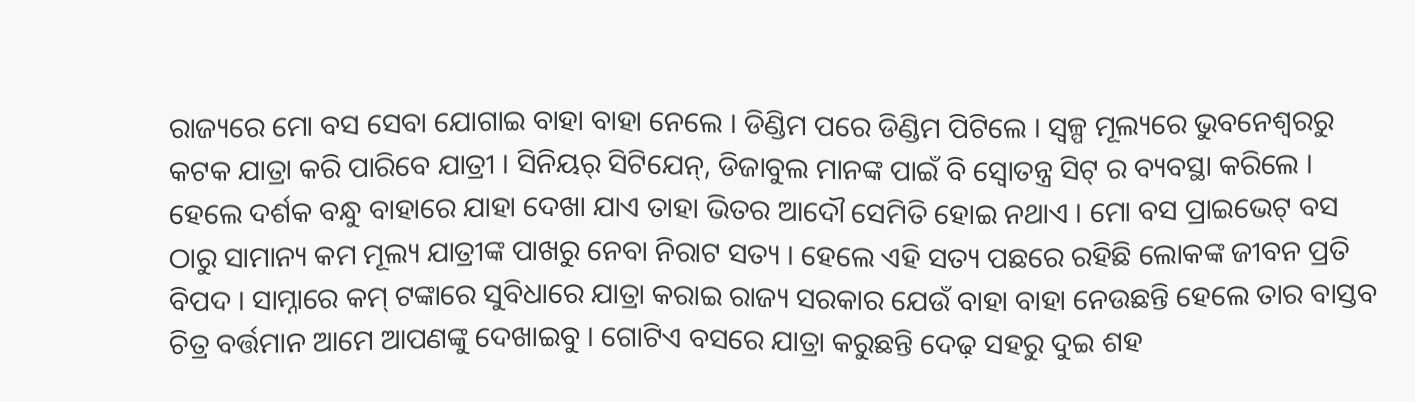ରାଜ୍ୟରେ ମୋ ବସ ସେବା ଯୋଗାଇ ବାହା ବାହା ନେଲେ । ଡିଣ୍ଡିମ ପରେ ଡିଣ୍ଡିମ ପିଟିଲେ । ସ୍ୱଳ୍ପ ମୂଲ୍ୟରେ ଭୁବନେଶ୍ବରରୁ କଟକ ଯାତ୍ରା କରି ପାରିବେ ଯାତ୍ରୀ । ସିନିୟର୍ ସିଟିଯେନ୍, ଡିଜାବୁଲ ମାନଙ୍କ ପାଇଁ ବି ସ୍ୱୋତନ୍ତ୍ର ସିଟ୍ ର ବ୍ୟବସ୍ଥା କରିଲେ । ହେଲେ ଦର୍ଶକ ବନ୍ଧୁ ବାହାରେ ଯାହା ଦେଖା ଯାଏ ତାହା ଭିତର ଆଦୌ ସେମିତି ହୋଇ ନଥାଏ । ମୋ ବସ ପ୍ରାଇଭେଟ୍ ବସ ଠାରୁ ସାମାନ୍ୟ କମ ମୂଲ୍ୟ ଯାତ୍ରୀଙ୍କ ପାଖରୁ ନେବା ନିରାଟ ସତ୍ୟ । ହେଲେ ଏହି ସତ୍ୟ ପଛରେ ରହିଛି ଲୋକଙ୍କ ଜୀବନ ପ୍ରତି ବିପଦ । ସାମ୍ନାରେ କମ୍ ଟଙ୍କାରେ ସୁବିଧାରେ ଯାତ୍ରା କରାଇ ରାଜ୍ୟ ସରକାର ଯେଉଁ ବାହା ବାହା ନେଉଛନ୍ତି ହେଲେ ତାର ବାସ୍ତବ ଚିତ୍ର ବର୍ତ୍ତମାନ ଆମେ ଆପଣଙ୍କୁ ଦେଖାଇବୁ । ଗୋଟିଏ ବସରେ ଯାତ୍ରା କରୁଛନ୍ତି ଦେଢ଼ ସହରୁ ଦୁଇ ଶହ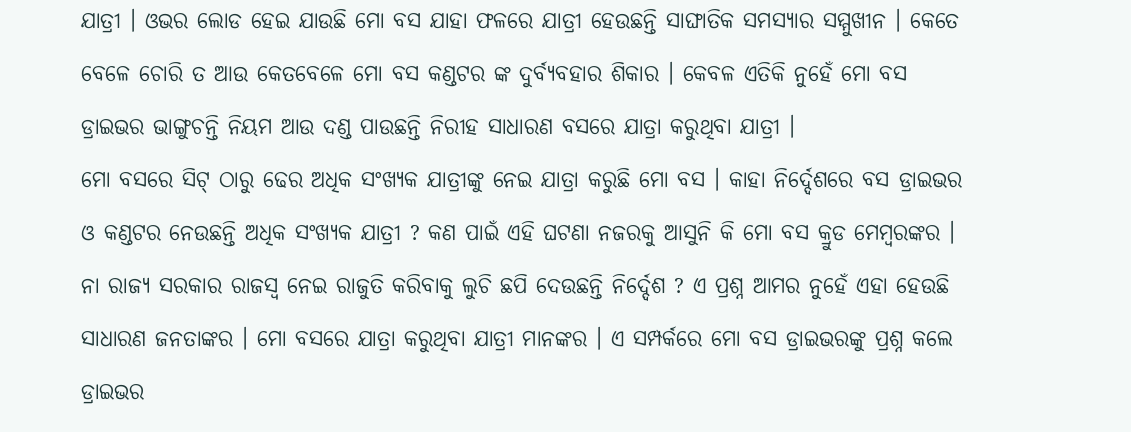ଯାତ୍ରୀ । ଓଭର ଲୋଡ ହେଇ ଯାଉଛି ମୋ ବସ ଯାହା ଫଳରେ ଯାତ୍ରୀ ହେଉଛନ୍ତି ସାଙ୍ଘାତିକ ସମସ୍ୟାର ସମ୍ମୁଖୀନ । କେତେ ବେଳେ ଚୋରି ତ ଆଉ କେତବେଳେ ମୋ ବସ କଣ୍ଡଟର ଙ୍କ ଦୁର୍ବ୍ୟବହାର ଶିକାର । କେବଳ ଏତିକି ନୁହେଁ ମୋ ବସ ଡ୍ରାଇଭର ଭାଙ୍ଗୁଚନ୍ତି ନିୟମ ଆଉ ଦଣ୍ଡ ପାଉଛନ୍ତି ନିରୀହ ସାଧାରଣ ବସରେ ଯାତ୍ରା କରୁଥିବା ଯାତ୍ରୀ ।
ମୋ ବସରେ ସିଟ୍ ଠାରୁ ଢେର ଅଧିକ ସଂଖ୍ୟକ ଯାତ୍ରୀଙ୍କୁ ନେଇ ଯାତ୍ରା କରୁଛି ମୋ ବସ । କାହା ନିର୍ଦ୍ଦେଶରେ ବସ ଡ୍ରାଇଭର ଓ କଣ୍ଡଟର ନେଉଛନ୍ତି ଅଧିକ ସଂଖ୍ୟକ ଯାତ୍ରୀ ? କଣ ପାଇଁ ଏହି ଘଟଣା ନଜରକୁ ଆସୁନି କି ମୋ ବସ କ୍ରୁଡ ମେମ୍ବରଙ୍କର । ନା ରାଜ୍ୟ ସରକାର ରାଜସ୍ଵ ନେଇ ରାଜୁତି କରିବାକୁ ଲୁଚି ଛପି ଦେଉଛନ୍ତି ନିର୍ଦ୍ଦେଶ ? ଏ ପ୍ରଶ୍ନ ଆମର ନୁହେଁ ଏହା ହେଉଛି ସାଧାରଣ ଜନତାଙ୍କର । ମୋ ବସରେ ଯାତ୍ରା କରୁଥିବା ଯାତ୍ରୀ ମାନଙ୍କର । ଏ ସମ୍ପର୍କରେ ମୋ ବସ ଡ୍ରାଇଭରଙ୍କୁ ପ୍ରଶ୍ନ କଲେ ଡ୍ରାଇଭର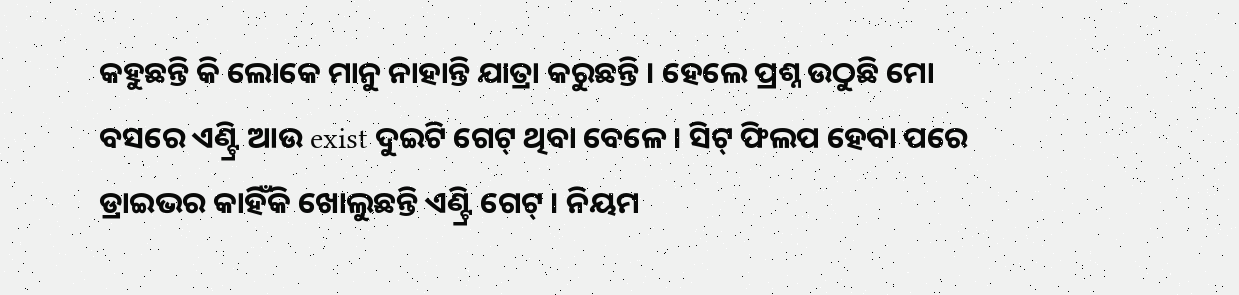କହୁଛନ୍ତି କି ଲୋକେ ମାନୁ ନାହାନ୍ତି ଯାତ୍ରା କରୁଛନ୍ତି । ହେଲେ ପ୍ରଶ୍ନ ଉଠୁଛି ମୋ ବସରେ ଏଣ୍ଟ୍ରି ଆଉ exist ଦୁଇଟି ଗେଟ୍ ଥିବା ବେଳେ । ସିଟ୍ ଫିଲପ ହେବା ପରେ ଡ୍ରାଇଭର କାହିଁକି ଖୋଲୁଛନ୍ତି ଏଣ୍ଟ୍ରି ଗେଟ୍ । ନିୟମ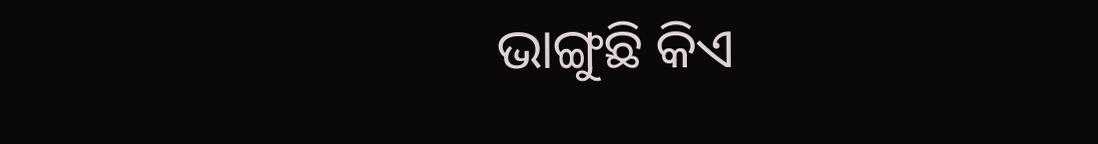ଭାଙ୍ଗୁଛି କିଏ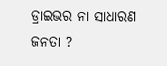ଡ୍ରାଇଭର ନା ସାଧାରଣ ଜନତା ?